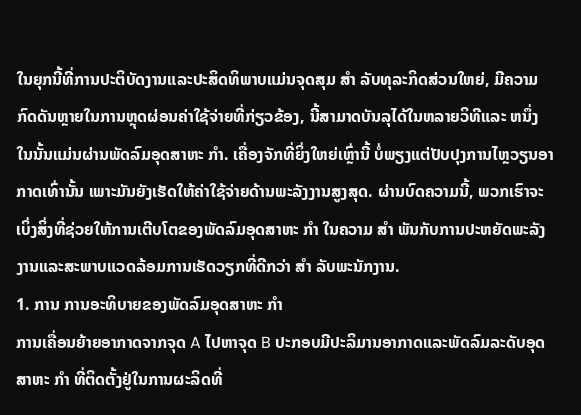ໃນຍຸກນີ້ທີ່ການປະຕິບັດງານແລະປະສິດທິພາບແມ່ນຈຸດສຸມ ສໍາ ລັບທຸລະກິດສ່ວນໃຫຍ່, ມີຄວາມກົດດັນຫຼາຍໃນການຫຼຸດຜ່ອນຄ່າໃຊ້ຈ່າຍທີ່ກ່ຽວຂ້ອງ, ນີ້ສາມາດບັນລຸໄດ້ໃນຫລາຍວິທີແລະ ຫນຶ່ງ ໃນນັ້ນແມ່ນຜ່ານພັດລົມອຸດສາຫະ ກໍາ. ເຄື່ອງຈັກທີ່ຍິ່ງໃຫຍ່ເຫຼົ່ານີ້ ບໍ່ພຽງແຕ່ປັບປຸງການໄຫຼວຽນອາກາດເທົ່ານັ້ນ ເພາະມັນຍັງເຮັດໃຫ້ຄ່າໃຊ້ຈ່າຍດ້ານພະລັງງານສູງສຸດ. ຜ່ານບົດຄວາມນີ້, ພວກເຮົາຈະເບິ່ງສິ່ງທີ່ຊ່ວຍໃຫ້ການເຕີບໂຕຂອງພັດລົມອຸດສາຫະ ກໍາ ໃນຄວາມ ສໍາ ພັນກັບການປະຫຍັດພະລັງງານແລະສະພາບແວດລ້ອມການເຮັດວຽກທີ່ດີກວ່າ ສໍາ ລັບພະນັກງານ.
1. ການ ການອະທິບາຍຂອງພັດລົມອຸດສາຫະ ກໍາ
ການເຄື່ອນຍ້າຍອາກາດຈາກຈຸດ A ໄປຫາຈຸດ B ປະກອບມີປະລິມານອາກາດແລະພັດລົມລະດັບອຸດສາຫະ ກໍາ ທີ່ຕິດຕັ້ງຢູ່ໃນການຜະລິດທີ່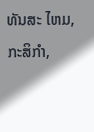ທັນສະ ໄຫມ, ກະສິກໍາ,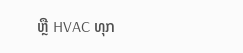ຫຼື HVAC ທຸກ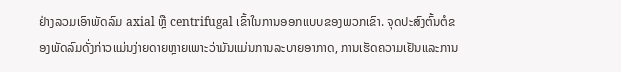ຢ່າງລວມເອົາພັດລົມ axial ຫຼື centrifugal ເຂົ້າໃນການອອກແບບຂອງພວກເຂົາ. ຈຸດປະສົງຕົ້ນຕໍຂອງພັດລົມດັ່ງກ່າວແມ່ນງ່າຍດາຍຫຼາຍເພາະວ່າມັນແມ່ນການລະບາຍອາກາດ, ການເຮັດຄວາມເຢັນແລະການ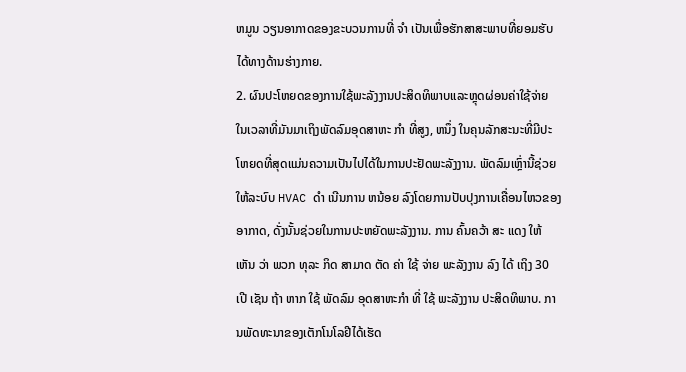ຫມູນ ວຽນອາກາດຂອງຂະບວນການທີ່ ຈໍາ ເປັນເພື່ອຮັກສາສະພາບທີ່ຍອມຮັບໄດ້ທາງດ້ານຮ່າງກາຍ.
2. ຜົນປະໂຫຍດຂອງການໃຊ້ພະລັງງານປະສິດທິພາບແລະຫຼຸດຜ່ອນຄ່າໃຊ້ຈ່າຍ
ໃນເວລາທີ່ມັນມາເຖິງພັດລົມອຸດສາຫະ ກໍາ ທີ່ສູງ, ຫນຶ່ງ ໃນຄຸນລັກສະນະທີ່ມີປະໂຫຍດທີ່ສຸດແມ່ນຄວາມເປັນໄປໄດ້ໃນການປະຢັດພະລັງງານ. ພັດລົມເຫຼົ່ານີ້ຊ່ວຍໃຫ້ລະບົບ HVAC ດໍາ ເນີນການ ຫນ້ອຍ ລົງໂດຍການປັບປຸງການເຄື່ອນໄຫວຂອງອາກາດ, ດັ່ງນັ້ນຊ່ວຍໃນການປະຫຍັດພະລັງງານ. ການ ຄົ້ນຄວ້າ ສະ ແດງ ໃຫ້ ເຫັນ ວ່າ ພວກ ທຸລະ ກິດ ສາມາດ ຕັດ ຄ່າ ໃຊ້ ຈ່າຍ ພະລັງງານ ລົງ ໄດ້ ເຖິງ 30 ເປີ ເຊັນ ຖ້າ ຫາກ ໃຊ້ ພັດລົມ ອຸດສາຫະກໍາ ທີ່ ໃຊ້ ພະລັງງານ ປະສິດທິພາບ. ການພັດທະນາຂອງເຕັກໂນໂລຢີໄດ້ເຮັດ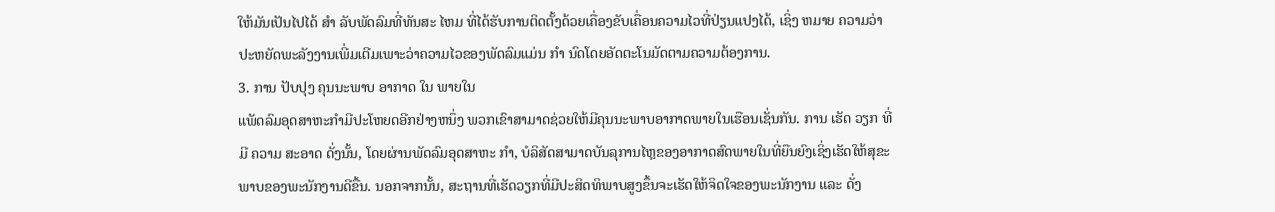ໃຫ້ມັນເປັນໄປໄດ້ ສໍາ ລັບພັດລົມທີ່ທັນສະ ໄຫມ ທີ່ໄດ້ຮັບການຕິດຕັ້ງດ້ວຍເຄື່ອງຂັບເຄື່ອນຄວາມໄວທີ່ປ່ຽນແປງໄດ້, ເຊິ່ງ ຫມາຍ ຄວາມວ່າປະຫຍັດພະລັງງານເພີ່ມເຕີມເພາະວ່າຄວາມໄວຂອງພັດລົມແມ່ນ ກໍາ ນົດໂດຍອັດຕະໂນມັດຕາມຄວາມຕ້ອງການ.
3. ການ ປັບປຸງ ຄຸນນະພາບ ອາກາດ ໃນ ພາຍໃນ
ແພັດລົມອຸດສາຫະກໍາມີປະໂຫຍດອີກຢ່າງຫນຶ່ງ ພວກເຂົາສາມາດຊ່ວຍໃຫ້ມີຄຸນນະພາບອາກາດພາຍໃນເຮືອນເຊັ່ນກັນ. ການ ເຮັດ ວຽກ ທີ່ ມີ ຄວາມ ສະອາດ ດັ່ງນັ້ນ, ໂດຍຜ່ານພັດລົມອຸດສາຫະ ກໍາ, ບໍລິສັດສາມາດບັນລຸການໄຫຼຂອງອາກາດສົດພາຍໃນທີ່ຍືນຍົງເຊິ່ງເຮັດໃຫ້ສຸຂະພາບຂອງພະນັກງານດີຂື້ນ. ນອກຈາກນັ້ນ, ສະຖານທີ່ເຮັດວຽກທີ່ມີປະສິດທິພາບສູງຂຶ້ນຈະເຮັດໃຫ້ຈິດໃຈຂອງພະນັກງານ ແລະ ດັ່ງ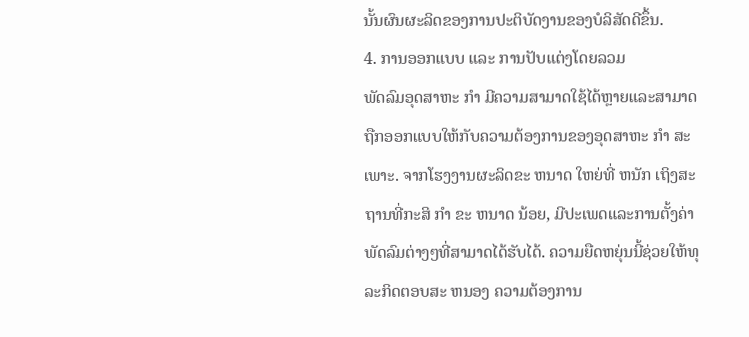ນັ້ນຜົນຜະລິດຂອງການປະຕິບັດງານຂອງບໍລິສັດດີຂຶ້ນ.
4. ການອອກແບບ ແລະ ການປັບແຕ່ງໂດຍລວມ
ພັດລົມອຸດສາຫະ ກໍາ ມີຄວາມສາມາດໃຊ້ໄດ້ຫຼາຍແລະສາມາດຖືກອອກແບບໃຫ້ກັບຄວາມຕ້ອງການຂອງອຸດສາຫະ ກໍາ ສະເພາະ. ຈາກໂຮງງານຜະລິດຂະ ຫນາດ ໃຫຍ່ທີ່ ຫນັກ ເຖິງສະຖານທີ່ກະສິ ກໍາ ຂະ ຫນາດ ນ້ອຍ, ມີປະເພດແລະການຕັ້ງຄ່າພັດລົມຕ່າງໆທີ່ສາມາດໄດ້ຮັບໄດ້. ຄວາມຍືດຫຍຸ່ນນີ້ຊ່ວຍໃຫ້ທຸລະກິດຕອບສະ ຫນອງ ຄວາມຕ້ອງການ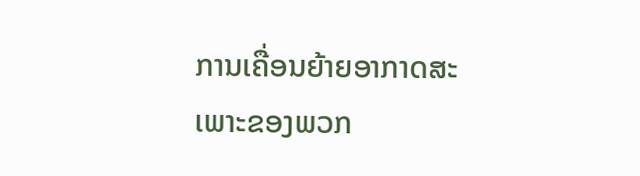ການເຄື່ອນຍ້າຍອາກາດສະເພາະຂອງພວກ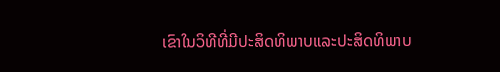ເຂົາໃນວິທີທີ່ມີປະສິດທິພາບແລະປະສິດທິພາບ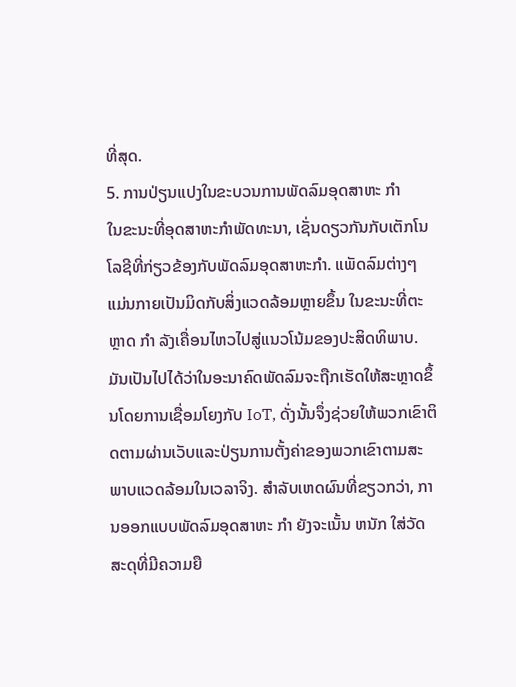ທີ່ສຸດ.
5. ການປ່ຽນແປງໃນຂະບວນການພັດລົມອຸດສາຫະ ກໍາ
ໃນຂະນະທີ່ອຸດສາຫະກໍາພັດທະນາ, ເຊັ່ນດຽວກັນກັບເຕັກໂນໂລຊີທີ່ກ່ຽວຂ້ອງກັບພັດລົມອຸດສາຫະກໍາ. ແພັດລົມຕ່າງໆ ແມ່ນກາຍເປັນມິດກັບສິ່ງແວດລ້ອມຫຼາຍຂຶ້ນ ໃນຂະນະທີ່ຕະຫຼາດ ກໍາ ລັງເຄື່ອນໄຫວໄປສູ່ແນວໂນ້ມຂອງປະສິດທິພາບ. ມັນເປັນໄປໄດ້ວ່າໃນອະນາຄົດພັດລົມຈະຖືກເຮັດໃຫ້ສະຫຼາດຂຶ້ນໂດຍການເຊື່ອມໂຍງກັບ IoT, ດັ່ງນັ້ນຈຶ່ງຊ່ວຍໃຫ້ພວກເຂົາຕິດຕາມຜ່ານເວັບແລະປ່ຽນການຕັ້ງຄ່າຂອງພວກເຂົາຕາມສະພາບແວດລ້ອມໃນເວລາຈິງ. ສໍາລັບເຫດຜົນທີ່ຂຽວກວ່າ, ການອອກແບບພັດລົມອຸດສາຫະ ກໍາ ຍັງຈະເນັ້ນ ຫນັກ ໃສ່ວັດສະດຸທີ່ມີຄວາມຍື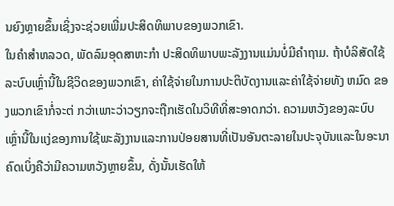ນຍົງຫຼາຍຂຶ້ນເຊິ່ງຈະຊ່ວຍເພີ່ມປະສິດທິພາບຂອງພວກເຂົາ.
ໃນຄໍາສໍາຫລວດ, ພັດລົມອຸດສາຫະກໍາ ປະສິດທິພາບພະລັງງານແມ່ນບໍ່ມີຄໍາຖາມ. ຖ້າບໍລິສັດໃຊ້ລະບົບເຫຼົ່ານີ້ໃນຊີວິດຂອງພວກເຂົາ, ຄ່າໃຊ້ຈ່າຍໃນການປະຕິບັດງານແລະຄ່າໃຊ້ຈ່າຍທັງ ຫມົດ ຂອງພວກເຂົາກໍ່ຈະຕ່ ກວ່າເພາະວ່າວຽກຈະຖືກເຮັດໃນວິທີທີ່ສະອາດກວ່າ. ຄວາມຫວັງຂອງລະບົບເຫຼົ່ານີ້ໃນແງ່ຂອງການໃຊ້ພະລັງງານແລະການປ່ອຍສານທີ່ເປັນອັນຕະລາຍໃນປະຈຸບັນແລະໃນອະນາຄົດເບິ່ງຄືວ່າມີຄວາມຫວັງຫຼາຍຂຶ້ນ, ດັ່ງນັ້ນເຮັດໃຫ້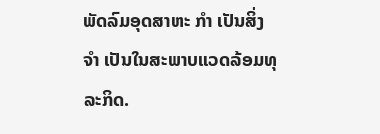ພັດລົມອຸດສາຫະ ກໍາ ເປັນສິ່ງ ຈໍາ ເປັນໃນສະພາບແວດລ້ອມທຸລະກິດ.